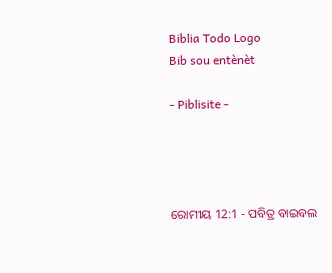Biblia Todo Logo
Bib sou entènèt

- Piblisite -




ରୋମୀୟ 12:1 - ପବିତ୍ର ବାଇବଲ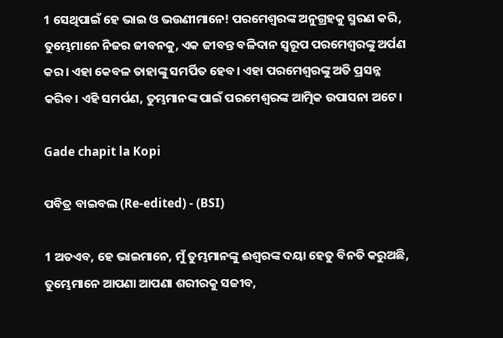1 ସେଥିପାଇଁ ହେ ଭାଇ ଓ ଭଉଣୀମାନେ! ପରମେଶ୍ୱରଙ୍କ ଅନୁଗ୍ରହକୁ ସ୍ମରଣ କରି, ତୁମ୍ଭେମାନେ ନିଜର ଜୀବନକୁ, ଏକ ଜୀବନ୍ତ ବଳିଦାନ ସ୍ୱରୂପ ପରମେଶ୍ୱରଙ୍କୁ ଅର୍ପଣ କର। ଏହା କେବଳ ତାହାଙ୍କୁ ସମର୍ପିତ ହେବ। ଏହା ପରମେଶ୍ୱରଙ୍କୁ ଅତି ପ୍ରସନ୍ନ କରିବ। ଏହି ସମର୍ପଣ, ତୁମ୍ଭମାନଙ୍କ ପାଇଁ ପରମେଶ୍ୱରଙ୍କ ଆତ୍ମିକ ଉପାସନା ଅଟେ।

Gade chapit la Kopi

ପବିତ୍ର ବାଇବଲ (Re-edited) - (BSI)

1 ଅତଏବ, ହେ ଭାଇମାନେ, ମୁଁ ତୁମ୍ଭମାନଙ୍କୁ ଈଶ୍ଵରଙ୍କ ଦୟା ହେତୁ ବିନତି କରୁଅଛି, ତୁମ୍ଭେମାନେ ଆପଣା ଆପଣା ଶରୀରକୁ ସଜୀବ,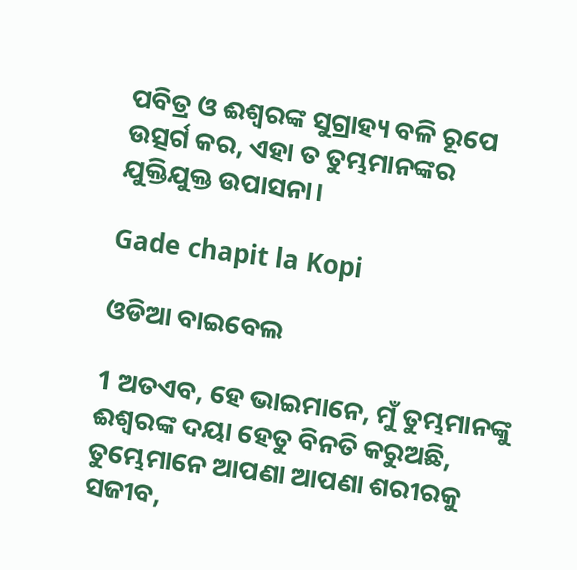ପବିତ୍ର ଓ ଈଶ୍ଵରଙ୍କ ସୁଗ୍ରାହ୍ୟ ବଳି ରୂପେ ଉତ୍ସର୍ଗ କର, ଏହା ତ ତୁମ୍ଭମାନଙ୍କର ଯୁକ୍ତିଯୁକ୍ତ ଉପାସନା।

Gade chapit la Kopi

ଓଡିଆ ବାଇବେଲ

1 ଅତଏବ, ହେ ଭାଇମାନେ, ମୁଁ ତୁମ୍ଭମାନଙ୍କୁ ଈଶ୍ୱରଙ୍କ ଦୟା ହେତୁ ବିନତି କରୁଅଛି, ତୁମ୍ଭେମାନେ ଆପଣା ଆପଣା ଶରୀରକୁ ସଜୀବ,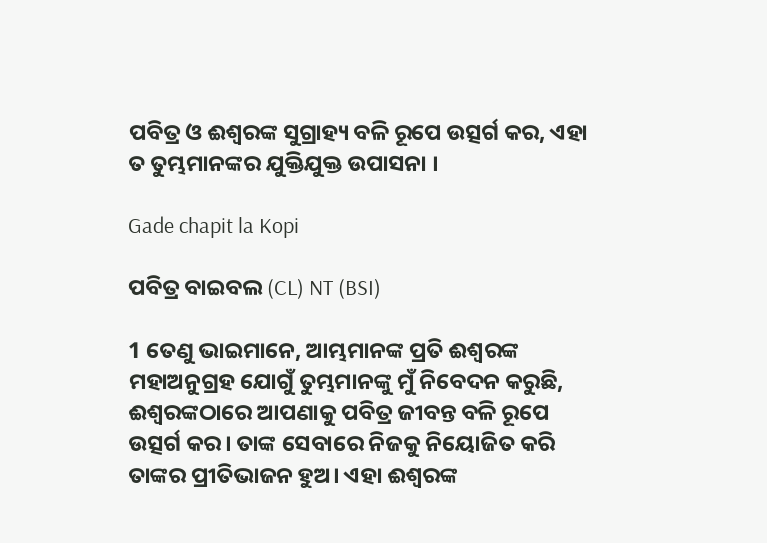ପବିତ୍ର ଓ ଈଶ୍ୱରଙ୍କ ସୁଗ୍ରାହ୍ୟ ବଳି ରୂପେ ଉତ୍ସର୍ଗ କର, ଏହା ତ ତୁମ୍ଭମାନଙ୍କର ଯୁକ୍ତିଯୁକ୍ତ ଉପାସନା ।

Gade chapit la Kopi

ପବିତ୍ର ବାଇବଲ (CL) NT (BSI)

1 ତେଣୁ ଭାଇମାନେ, ଆମ୍ଭମାନଙ୍କ ପ୍ରତି ଈଶ୍ୱରଙ୍କ ମହାଅନୁଗ୍ରହ ଯୋଗୁଁ ତୁମ୍ଭମାନଙ୍କୁ ମୁଁ ନିବେଦନ କରୁଛି, ଈଶ୍ୱରଙ୍କଠାରେ ଆପଣାକୁ ପବିତ୍ର ଜୀବନ୍ତ ବଳି ରୂପେ ଉତ୍ସର୍ଗ କର। ତାଙ୍କ ସେବାରେ ନିଜକୁ ନିୟୋଜିତ କରି ତାଙ୍କର ପ୍ରୀତିଭାଜନ ହୁଅ। ଏହା ଈଶ୍ୱରଙ୍କ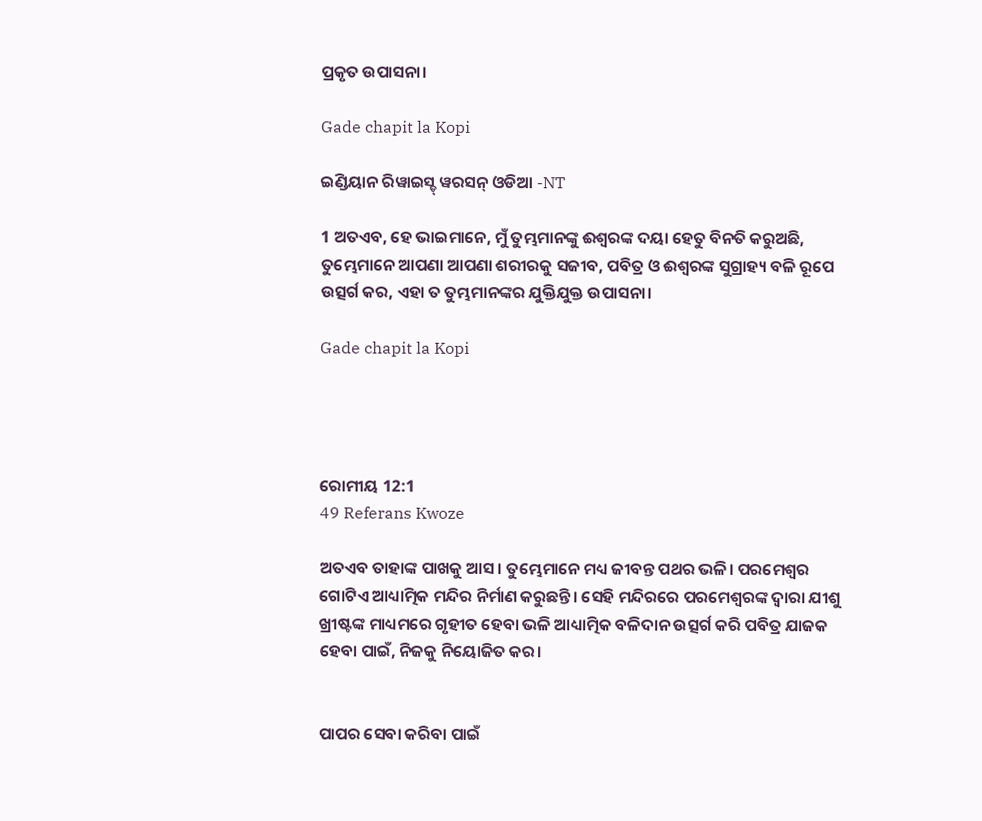ପ୍ରକୃତ ଉପାସନା।

Gade chapit la Kopi

ଇଣ୍ଡିୟାନ ରିୱାଇସ୍ଡ୍ ୱରସନ୍ ଓଡିଆ -NT

1 ଅତଏବ, ହେ ଭାଇମାନେ, ମୁଁ ତୁମ୍ଭମାନଙ୍କୁ ଈଶ୍ବରଙ୍କ ଦୟା ହେତୁ ବିନତି କରୁଅଛି, ତୁମ୍ଭେମାନେ ଆପଣା ଆପଣା ଶରୀରକୁ ସଜୀବ, ପବିତ୍ର ଓ ଈଶ୍ବରଙ୍କ ସୁଗ୍ରାହ୍ୟ ବଳି ରୂପେ ଉତ୍ସର୍ଗ କର, ଏହା ତ ତୁମ୍ଭମାନଙ୍କର ଯୁକ୍ତିଯୁକ୍ତ ଉପାସନା।

Gade chapit la Kopi




ରୋମୀୟ 12:1
49 Referans Kwoze

ଅତଏବ ତାହାଙ୍କ ପାଖକୁ ଆସ। ତୁମ୍ଭେମାନେ ମଧ୍ୟ ଜୀବନ୍ତ ପଥର ଭଳି। ପରମେଶ୍ୱର ଗୋଟିଏ ଆଧ୍ୟାତ୍ମିକ ମନ୍ଦିର ନିର୍ମାଣ କରୁଛନ୍ତି। ସେହି ମନ୍ଦିରରେ ପରମେଶ୍ୱରଙ୍କ ଦ୍ୱାରା ଯୀଶୁ ଖ୍ରୀଷ୍ଟଙ୍କ ମାଧ୍ୟମରେ ଗୃହୀତ ହେବା ଭଳି ଆଧ୍ୟାତ୍ମିକ ବଳିଦାନ ଉତ୍ସର୍ଗ କରି ପବିତ୍ର ଯାଜକ ହେବା ପାଇଁ, ନିଜକୁ ନିୟୋଜିତ କର।


ପାପର ସେବା କରିବା ପାଇଁ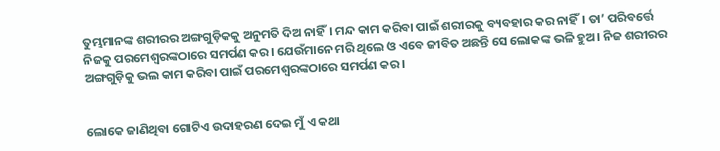ତୁମ୍ଭମାନଙ୍କ ଶରୀରର ଅଙ୍ଗଗୁଡ଼ିକକୁ ଅନୁମତି ଦିଅ ନାହିଁ। ମନ୍ଦ କାମ କରିବା ପାଇଁ ଶରୀରକୁ ବ୍ୟବହାର କର ନାହିଁ। ତା’ ପରିବର୍ତ୍ତେ ନିଜକୁ ପରମେଶ୍ୱରଙ୍କଠାରେ ସମର୍ପଣ କର। ଯେଉଁମାନେ ମରି ଥିଲେ ଓ ଏବେ ଜୀବିତ ଅଛନ୍ତି ସେ ଲୋକଙ୍କ ଭଳି ହୁଅ। ନିଜ ଶରୀରର ଅଙ୍ଗଗୁଡ଼ିକୁ ଭଲ କାମ କରିବା ପାଇଁ ପରମେଶ୍ୱରଙ୍କଠାରେ ସମର୍ପଣ କର।


ଲୋକେ ଜାଣିଥିବା ଗୋଟିଏ ଉଦାହରଣ ଦେଇ ମୁଁ ଏ କଥା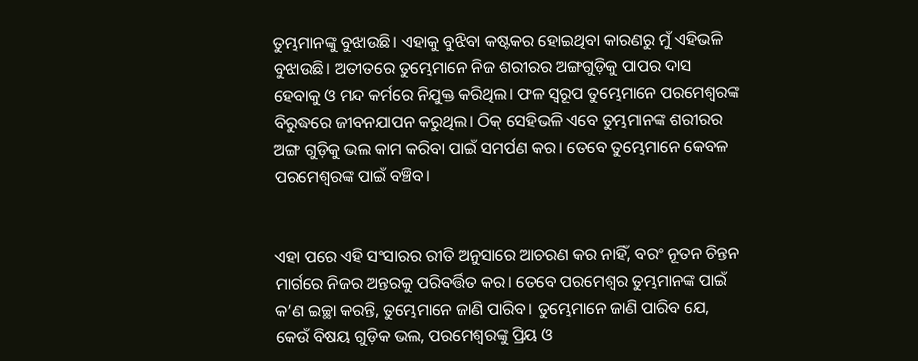ତୁମ୍ଭମାନଙ୍କୁ ବୁଝାଉଛି। ଏହାକୁ ବୁଝିବା କଷ୍ଟକର ହୋଇଥିବା କାରଣରୁ ମୁଁ ଏହିଭଳି ବୁଝାଉଛି। ଅତୀତରେ ତୁମ୍ଭେମାନେ ନିଜ ଶରୀରର ଅଙ୍ଗଗୁଡ଼ିକୁ ପାପର ଦାସ ହେବାକୁ ଓ ମନ୍ଦ କର୍ମରେ ନିଯୁକ୍ତ କରିଥିଲ। ଫଳ ସ୍ୱରୂପ ତୁମ୍ଭେମାନେ ପରମେଶ୍ୱରଙ୍କ ବିରୁଦ୍ଧରେ ଜୀବନଯାପନ କରୁଥିଲ। ଠିକ୍ ସେହିଭଳି ଏବେ ତୁମ୍ଭମାନଙ୍କ ଶରୀରର ଅଙ୍ଗ ଗୁଡ଼ିକୁ ଭଲ କାମ କରିବା ପାଇଁ ସମର୍ପଣ କର। ତେବେ ତୁମ୍ଭେମାନେ କେବଳ ପରମେଶ୍ୱରଙ୍କ ପାଇଁ ବଞ୍ଚିବ।


ଏହା ପରେ ଏହି ସଂସାରର ରୀତି ଅନୁସାରେ ଆଚରଣ କର ନାହିଁ, ବରଂ ନୂତନ ଚିନ୍ତନ ମାର୍ଗରେ ନିଜର ଅନ୍ତରକୁ ପରିବର୍ତ୍ତିତ କର। ତେବେ ପରମେଶ୍ୱର ତୁମ୍ଭମାନଙ୍କ ପାଇଁ କ’ଣ ଇଚ୍ଛା କରନ୍ତି, ତୁମ୍ଭେମାନେ ଜାଣି ପାରିବ। ତୁମ୍ଭେମାନେ ଜାଣି ପାରିବ ଯେ, କେଉଁ ବିଷୟ ଗୁଡ଼ିକ ଭଲ, ପରମେଶ୍ୱରଙ୍କୁ ପ୍ରିୟ ଓ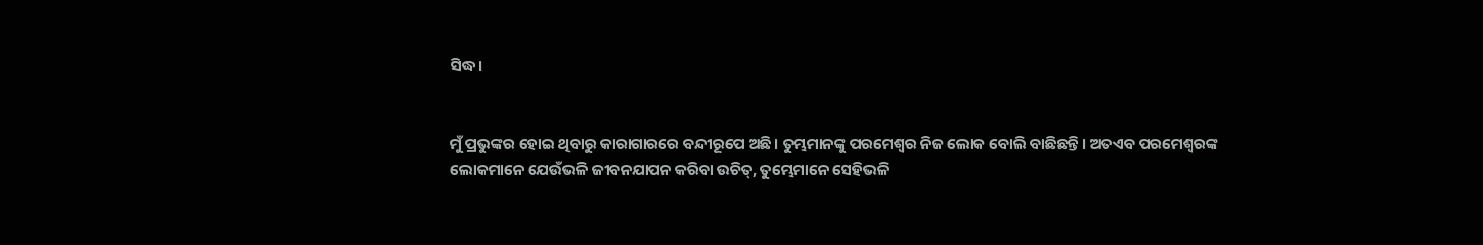ସିଦ୍ଧ।


ମୁଁ ପ୍ରଭୁଙ୍କର ହୋଇ ଥିବାରୁ କାରାଗାରରେ ବନ୍ଦୀରୂପେ ଅଛି। ତୁମ୍ଭମାନଙ୍କୁ ପରମେଶ୍ୱର ନିଜ ଲୋକ ବୋଲି ବାଛିଛନ୍ତି। ଅତଏବ ପରମେଶ୍ୱରଙ୍କ ଲୋକମାନେ ଯେଉଁଭଳି ଜୀବନଯାପନ କରିବା ଉଚିତ୍, ତୁମ୍ଭେମାନେ ସେହିଭଳି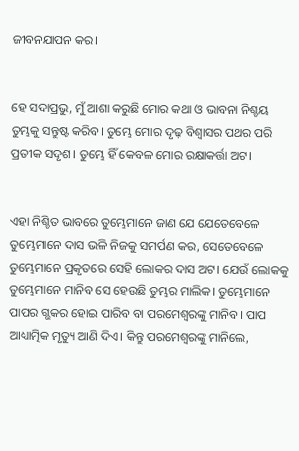ଜୀବନଯାପନ କର।


ହେ ସଦାପ୍ରଭୁ, ମୁଁ ଆଶା କରୁଛି ମୋର କଥା ଓ ଭାବନା ନିଶ୍ଚୟ ତୁମ୍ଭକୁ ସନ୍ତୁଷ୍ଟ କରିବ। ତୁମ୍ଭେ ମୋର ଦୃଢ଼ ବିଶ୍ୱାସର ପଥର ପରି ପ୍ରତୀକ ସଦୃଶ। ତୁମ୍ଭେ ହିଁ କେବଳ ମୋର ରକ୍ଷାକର୍ତ୍ତା ଅଟ।


ଏହା ନିଶ୍ଚିତ ଭାବରେ ତୁମ୍ଭେମାନେ ଜାଣ ଯେ ଯେତେବେଳେ ତୁମ୍ଭେମାନେ ଦାସ ଭଳି ନିଜକୁ ସମର୍ପଣ କର, ସେତେବେଳେ ତୁମ୍ଭେମାନେ ପ୍ରକୃତରେ ସେହି ଲୋକର ଦାସ ଅଟ। ଯେଉଁ ଲୋକକୁ ତୁମ୍ଭେମାନେ ମାନିବ ସେ ହେଉଛି ତୁମ୍ଭର ମାଲିକ। ତୁମ୍ଭେମାନେ ପାପର ଗ୍ଭକର ହୋଇ ପାରିବ ବା ପରମେଶ୍ୱରଙ୍କୁ ମାନିବ। ପାପ ଆଧ୍ୟାତ୍ମିକ ମୃତ୍ୟୁ ଆଣି ଦିଏ। କିନ୍ତୁ ପରମେଶ୍ୱରଙ୍କୁ ମାନିଲେ,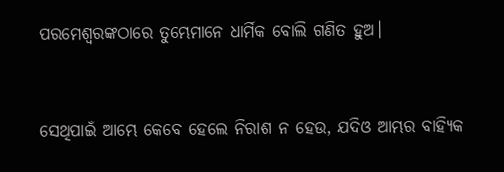ପରମେଶ୍ୱରଙ୍କଠାରେ ତୁମ୍ଭେମାନେ ଧାର୍ମିକ ବୋଲି ଗଣିତ ହୁଅ।


ସେଥିପାଇଁ ଆମ୍ଭେ କେବେ ହେଲେ ନିରାଶ ନ ହେଉ, ଯଦିଓ ଆମ୍ଭର ବାହ୍ୟିକ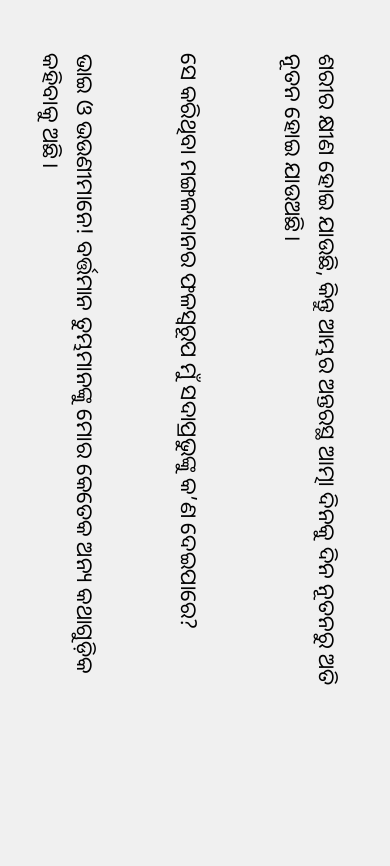ଶରୀର କ୍ଷୀଣ ହୋଇ ଯାଉଛି, କିନ୍ତୁ ଆମ୍ଭର ଅନ୍ତରସ୍ଥ ଆତ୍ମା ଦିନକୁ ଦିନ ନୂତନରୁ ଅତି ନୂତନ ହୋଇ ଯାଉଅଛି।


ସେ କରିଥିବା ମଙ୍ଗଳଦାନର ଫଳସ୍ୱରୂପ ମୁଁ ସଦାପ୍ରଭୁଙ୍କୁ କ’ଣ ଦେଇପାରେ?


ଭାଇ ଓ ଭଉଣୀମାନେ! ବର୍ତ୍ତମାନ ତୁମ୍ଭମାନଙ୍କୁ ମୋର କେତେକ ଅନ୍ୟ କଥାଗୁଡ଼ିକ କହିବାକୁ ଅଛି।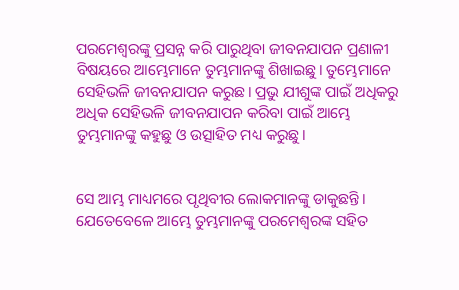ପରମେଶ୍ୱରଙ୍କୁ ପ୍ରସନ୍ନ କରି ପାରୁଥିବା ଜୀବନଯାପନ ପ୍ରଣାଳୀ ବିଷୟରେ ଆମ୍ଭେମାନେ ତୁମ୍ଭମାନଙ୍କୁ ଶିଖାଇଛୁ। ତୁମ୍ଭେମାନେ ସେହିଭଳି ଜୀବନଯାପନ କରୁଛ। ପ୍ରଭୁ ଯୀଶୁଙ୍କ ପାଇଁ ଅଧିକରୁ ଅଧିକ ସେହିଭଳି ଜୀବନଯାପନ କରିବା ପାଇଁ ଆମ୍ଭେ ତୁମ୍ଭମାନଙ୍କୁ କହୁଛୁ ଓ ଉତ୍ସାହିତ ମଧ୍ୟ କରୁଛୁ।


ସେ ଆମ୍ଭ ମାଧ୍ୟମରେ ପୃଥିବୀର ଲୋକମାନଙ୍କୁ ଡାକୁଛନ୍ତି। ଯେତେବେଳେ ଆମ୍ଭେ ତୁମ୍ଭମାନଙ୍କୁ ପରମେଶ୍ୱରଙ୍କ ସହିତ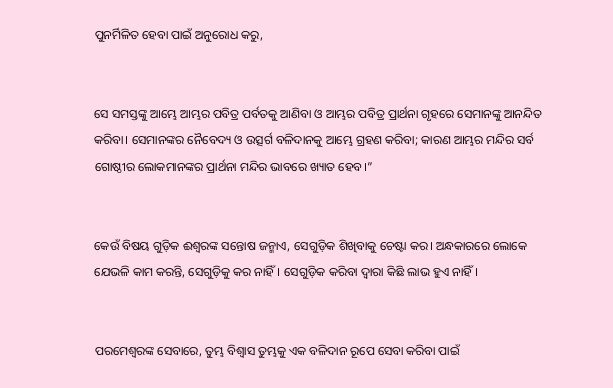ପୁନର୍ମିଳିତ ହେବା ପାଇଁ ଅନୁରୋଧ କରୁ,


ସେ ସମସ୍ତଙ୍କୁ ଆମ୍ଭେ ଆମ୍ଭର ପବିତ୍ର ପର୍ବତକୁ ଆଣିବା ଓ ଆମ୍ଭର ପବିତ୍ର ପ୍ରାର୍ଥନା ଗୃହରେ ସେମାନଙ୍କୁ ଆନନ୍ଦିତ କରିବା। ସେମାନଙ୍କର ନୈବେଦ୍ୟ ଓ ଉତ୍ସର୍ଗ ବଳିଦାନକୁ ଆମ୍ଭେ ଗ୍ରହଣ କରିବା; କାରଣ ଆମ୍ଭର ମନ୍ଦିର ସର୍ବ ଗୋଷ୍ଠୀର ଲୋକମାନଙ୍କର ପ୍ରାର୍ଥନା ମନ୍ଦିର ଭାବରେ ଖ୍ୟାତ ହେବ।”


କେଉଁ ବିଷୟ ଗୁଡ଼ିକ ଈଶ୍ୱରଙ୍କ ସନ୍ତୋଷ ଜନ୍ମାଏ, ସେଗୁଡ଼ିକ ଶିଖିବାକୁ ଚେଷ୍ଟା କର। ଅନ୍ଧକାରରେ ଲୋକେ ଯେଭଳି କାମ କରନ୍ତି, ସେଗୁଡ଼ିକୁ କର ନାହିଁ। ସେଗୁଡ଼ିକ କରିବା ଦ୍ୱାରା କିଛି ଲାଭ ହୁଏ ନାହିଁ।


ପରମେଶ୍ୱରଙ୍କ ସେବାରେ, ତୁମ୍ଭ ବିଶ୍ୱାସ ତୁମ୍ଭକୁ ଏକ ବଳିଦାନ ରୂପେ ସେବା କରିବା ପାଇଁ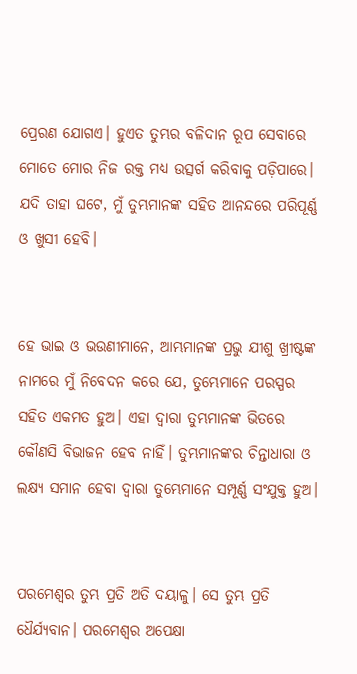ପ୍ରେରଣ ଯୋଗଏ। ହୁଏତ ତୁମ୍ଭର ବଳିଦାନ ରୂପ ସେବାରେ ମୋତେ ମୋର ନିଜ ରକ୍ତ ମଧ୍ୟ ଉତ୍ସର୍ଗ କରିବାକୁ ପଡ଼ିପାରେ। ଯଦି ତାହା ଘଟେ, ମୁଁ ତୁମ୍ଭମାନଙ୍କ ସହିତ ଆନନ୍ଦରେ ପରିପୂର୍ଣ୍ଣ ଓ ଖୁସୀ ହେବି।


ହେ ଭାଇ ଓ ଭଉଣୀମାନେ, ଆମ୍ଭମାନଙ୍କ ପ୍ରଭୁ ଯୀଶୁ ଖ୍ରୀଷ୍ଟଙ୍କ ନାମରେ ମୁଁ ନିବେଦନ କରେ ଯେ, ତୁମ୍ଭେମାନେ ପରସ୍ପର ସହିତ ଏକମତ ହୁଅ। ଏହା ଦ୍ୱାରା ତୁମ୍ଭମାନଙ୍କ ଭିତରେ କୌଣସି ବିଭାଜନ ହେବ ନାହିଁ। ତୁମ୍ଭମାନଙ୍କର ଚିନ୍ତାଧାରା ଓ ଲକ୍ଷ୍ୟ ସମାନ ହେବା ଦ୍ୱାରା ତୁମ୍ଭେମାନେ ସମ୍ପୂର୍ଣ୍ଣ ସଂଯୁକ୍ତ ହୁଅ।


ପରମେଶ୍ୱର ତୁମ୍ଭ ପ୍ରତି ଅତି ଦୟାଳୁ। ସେ ତୁମ୍ଭ ପ୍ରତି ଧୈର୍ଯ୍ୟବାନ। ପରମେଶ୍ୱର ଅପେକ୍ଷା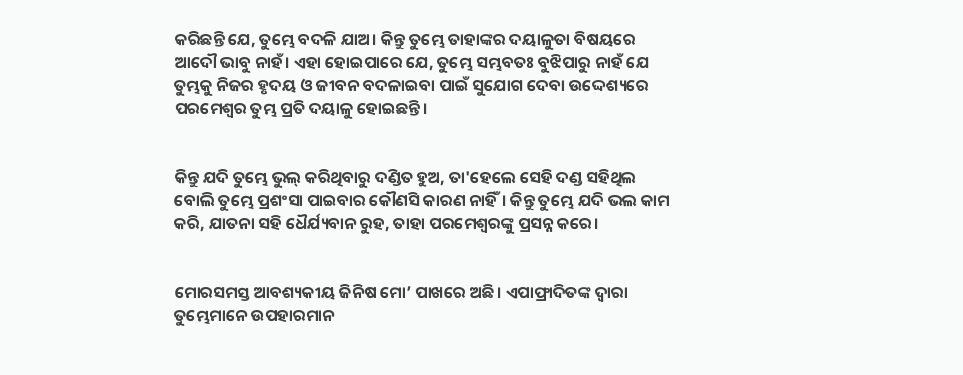କରିଛନ୍ତି ଯେ, ତୁମ୍ଭେ ବଦଳି ଯାଅ। କିନ୍ତୁ ତୁମ୍ଭେ ତାହାଙ୍କର ଦୟାଳୁତା ବିଷୟରେ ଆଦୌ ଭାବୁ ନାହଁ। ଏହା ହୋଇପାରେ ଯେ, ତୁମ୍ଭେ ସମ୍ଭବତଃ ବୁଝିପାରୁ ନାହଁ ଯେ ତୁମ୍ଭକୁ ନିଜର ହୃଦୟ ଓ ଜୀବନ ବଦଳାଇବା ପାଇଁ ସୁଯୋଗ ଦେବା ଉଦ୍ଦେଶ୍ୟରେ ପରମେଶ୍ୱର ତୁମ୍ଭ ପ୍ରତି ଦୟାଳୁ ହୋଇଛନ୍ତି।


କିନ୍ତୁ ଯଦି ତୁମ୍ଭେ ଭୁଲ୍ କରିଥିବାରୁ ଦଣ୍ଡିତ ହୁଅ, ତା'ହେଲେ ସେହି ଦଣ୍ଡ ସହିଥିଲ ବୋଲି ତୁମ୍ଭେ ପ୍ରଶଂସା ପାଇବାର କୌଣସି କାରଣ ନାହିଁ। କିନ୍ତୁ ତୁମ୍ଭେ ଯଦି ଭଲ କାମ କରି, ଯାତନା ସହି ଧୈର୍ଯ୍ୟବାନ ରୁହ, ତାହା ପରମେଶ୍ୱରଙ୍କୁ ପ୍ରସନ୍ନ କରେ।


ମୋରସମସ୍ତ ଆବଶ୍ୟକୀୟ ଜିନିଷ ମୋ’ ପାଖରେ ଅଛି। ଏପାଫ୍ରାଦିତଙ୍କ ଦ୍ୱାରା ତୁମ୍ଭେମାନେ ଉପହାରମାନ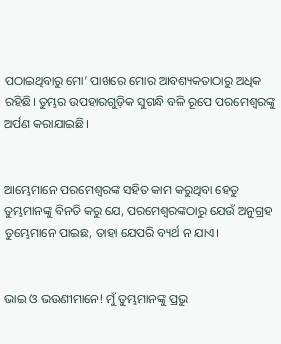ପଠାଇଥିବାରୁ ମୋ’ ପାଖରେ ମୋର ଆବଶ୍ୟକତାଠାରୁ ଅଧିକ ରହିଛି। ତୁମ୍ଭର ଉପହାରଗୁଡ଼ିକ ସୁଗନ୍ଧି ବଳି ରୂପେ ପରମେଶ୍ୱରଙ୍କୁ ଅର୍ପଣ କରାଯାଇଛି।


ଆମ୍ଭେମାନେ ପରମେଶ୍ୱରଙ୍କ ସହିତ କାମ କରୁଥିବା ହେତୁ ତୁମ୍ଭମାନଙ୍କୁ ବିନତି କରୁ ଯେ, ପରମେଶ୍ୱରଙ୍କଠାରୁ ଯେଉଁ ଅନୁଗ୍ରହ ତୁମ୍ଭେମାନେ ପାଇଛ, ତାହା ଯେପରି ବ୍ୟର୍ଥ ନ ଯାଏ।


ଭାଇ ଓ ଭଉଣୀମାନେ! ମୁଁ ତୁମ୍ଭମାନଙ୍କୁ ପ୍ରଭୁ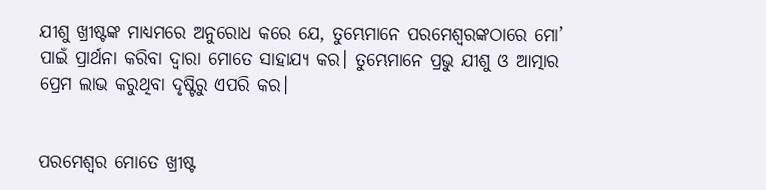ଯୀଶୁ ଖ୍ରୀଷ୍ଟଙ୍କ ମାଧ୍ୟମରେ ଅନୁରୋଧ କରେ ଯେ, ତୁମ୍ଭେମାନେ ପରମେଶ୍ୱରଙ୍କଠାରେ ମୋ’ ପାଇଁ ପ୍ରାର୍ଥନା କରିବା ଦ୍ୱାରା ମୋତେ ସାହାଯ୍ୟ କର। ତୁମ୍ଭେମାନେ ପ୍ରଭୁ ଯୀଶୁ ଓ ଆତ୍ମାର ପ୍ରେମ ଲାଭ କରୁଥିବା ଦୃଷ୍ଟିରୁ ଏପରି କର।


ପରମେଶ୍ୱର ମୋତେ ଖ୍ରୀଷ୍ଟ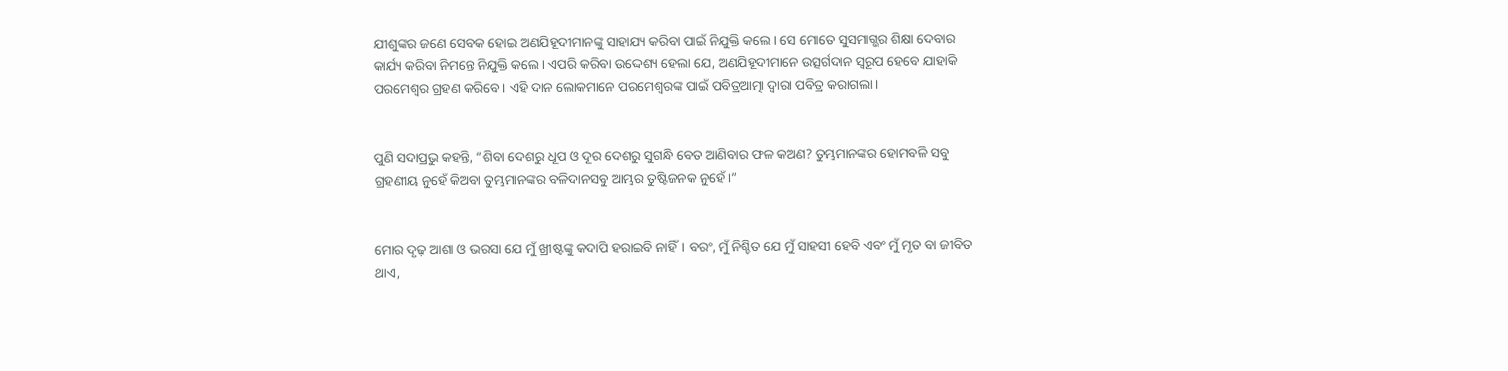ଯୀଶୁଙ୍କର ଜଣେ ସେବକ ହୋଇ ଅଣଯିହୂଦୀମାନଙ୍କୁ ସାହାଯ୍ୟ କରିବା ପାଇଁ ନିଯୁକ୍ତି କଲେ। ସେ ମୋତେ ସୁସମାଗ୍ଭର ଶିକ୍ଷା ଦେବାର କାର୍ଯ୍ୟ କରିବା ନିମନ୍ତେ ନିଯୁକ୍ତି କଲେ। ଏପରି କରିବା ଉଦ୍ଦେଶ୍ୟ ହେଲା ଯେ, ଅଣଯିହୂଦୀମାନେ ଉତ୍ସର୍ଗଦାନ ସ୍ୱରୂପ ହେବେ ଯାହାକି ପରମେଶ୍ୱର ଗ୍ରହଣ କରିବେ। ଏହି ଦାନ ଲୋକମାନେ ପରମେଶ୍ୱରଙ୍କ ପାଇଁ ପବିତ୍ରଆତ୍ମା ଦ୍ୱାରା ପବିତ୍ର କରାଗଲା।


ପୁଣି ସଦାପ୍ରଭୁ କହନ୍ତି, “ଶିବା ଦେଶରୁ ଧୂପ ଓ ଦୂର ଦେଶରୁ ସୁଗନ୍ଧି ବେତ ଆଣିବାର ଫଳ କଅଣ? ତୁମ୍ଭମାନଙ୍କର ହୋମବଳି ସବୁ ଗ୍ରହଣୀୟ ନୁହେଁ କିଅବା ତୁମ୍ଭମାନଙ୍କର ବଳିଦାନସବୁ ଆମ୍ଭର ତୁଷ୍ଟିଜନକ ନୁହେଁ।”


ମୋର ଦୃଢ଼ ଆଶା ଓ ଭରସା ଯେ ମୁଁ ଖ୍ରୀଷ୍ଟଙ୍କୁ କଦାପି ହରାଇବି ନାହିଁ। ବରଂ, ମୁଁ ନିଶ୍ଚିତ ଯେ ମୁଁ ସାହସୀ ହେବି ଏବଂ ମୁଁ ମୃତ ବା ଜୀବିତ ଥାଏ,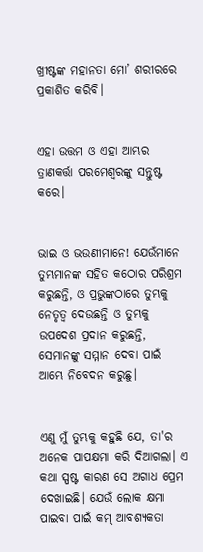ଖ୍ରୀଷ୍ଟଙ୍କ ମହାନତା ମୋ’ ଶରୀରରେ ପ୍ରକାଶିତ କରିବି।


ଏହା ଉତ୍ତମ ଓ ଏହା ଆମ୍ଭର ତ୍ରାଣକର୍ତ୍ତା ପରମେଶ୍ୱରଙ୍କୁ ସନ୍ତୁଷ୍ଟ କରେ।


ଭାଇ ଓ ଭଉଣୀମାନେ! ଯେଉଁମାନେ ତୁମ୍ଭମାନଙ୍କ ସହିତ କଠୋର ପରିଶ୍ରମ କରୁଛନ୍ତି, ଓ ପ୍ରଭୁଙ୍କଠାରେ ତୁମ୍ଭକୁ ନେତୃତ୍ୱ ଦେଉଛନ୍ତି ଓ ତୁମ୍ଭକୁ ଉପଦେଶ ପ୍ରଦାନ କରୁଛନ୍ତି, ସେମାନଙ୍କୁ ସମ୍ମାନ ଦେବା ପାଇଁ ଆମ୍ଭେ ନିବେଦନ କରୁଛୁ।


ଏଣୁ ମୁଁ ତୁମ୍ଭକୁ କହୁଛି ଯେ, ତା'ର ଅନେକ ପାପକ୍ଷମା କରି ଦିଆଗଲା। ଏ କଥା ସ୍ପଷ୍ଟ କାରଣ ସେ ଅଗାଧ ପ୍ରେମ ଦେଖାଇଛି। ଯେଉଁ ଲୋକ କ୍ଷମା ପାଇବା ପାଇଁ କମ୍ ଆବଶ୍ୟକତା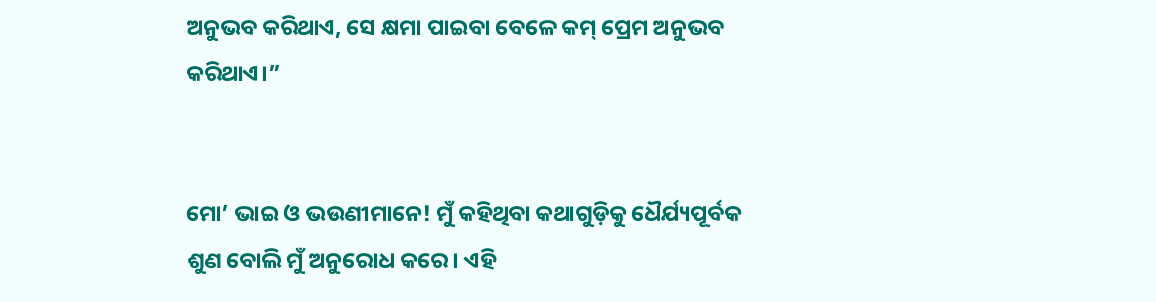ଅନୁଭବ କରିଥାଏ, ସେ କ୍ଷମା ପାଇବା ବେଳେ କମ୍ ପ୍ରେମ ଅନୁଭବ କରିଥାଏ।”


ମୋ’ ଭାଇ ଓ ଭଉଣୀମାନେ! ମୁଁ କହିଥିବା କଥାଗୁଡ଼ିକୁ ଧୈର୍ଯ୍ୟପୂର୍ବକ ଶୁଣ ବୋଲି ମୁଁ ଅନୁରୋଧ କରେ। ଏହି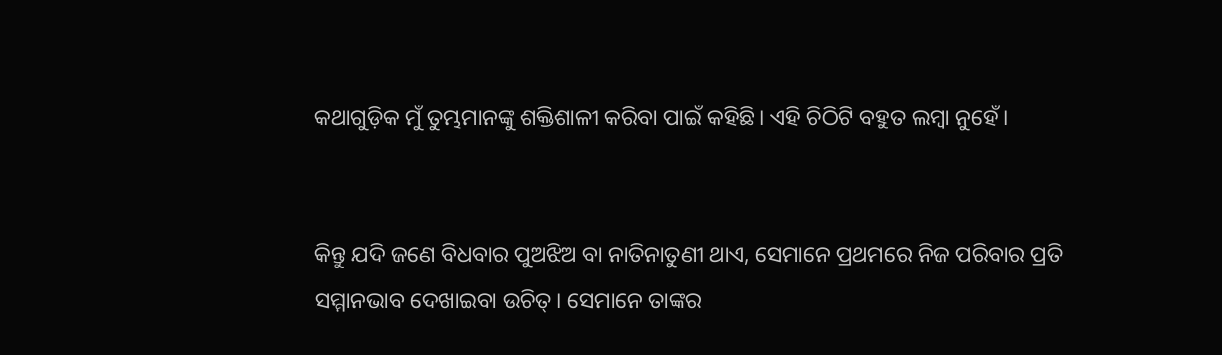କଥାଗୁଡ଼ିକ ମୁଁ ତୁମ୍ଭମାନଙ୍କୁ ଶକ୍ତିଶାଳୀ କରିବା ପାଇଁ କହିଛି। ଏହି ଚିଠିଟି ବହୁତ ଲମ୍ବା ନୁହେଁ।


କିନ୍ତୁ ଯଦି ଜଣେ ବିଧବାର ପୁଅଝିଅ ବା ନାତିନାତୁଣୀ ଥାଏ, ସେମାନେ ପ୍ରଥମରେ ନିଜ ପରିବାର ପ୍ରତି ସମ୍ମାନଭାବ ଦେଖାଇବା ଉଚିତ୍। ସେମାନେ ତାଙ୍କର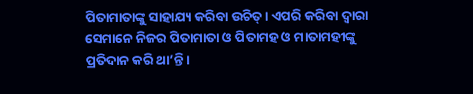ପିତାମାତାଙ୍କୁ ସାହାଯ୍ୟ କରିବା ଉଚିତ୍। ଏପରି କରିବା ଦ୍ୱାରା ସେମାନେ ନିଜର ପିତାମାତା ଓ ପିତାମହ ଓ ମାତାମହୀଙ୍କୁ ପ୍ରତିଦାନ କରି ଥା’ନ୍ତି।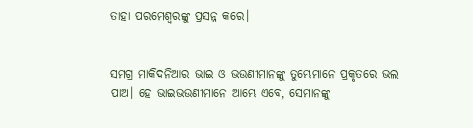ତାହା ପରମେଶ୍ୱରଙ୍କୁ ପ୍ରସନ୍ନ କରେ।


ସମଗ୍ର ମାକିଦନିଆର ଭାଇ ଓ ଭଉଣୀମାନଙ୍କୁ ତୁମ୍ଭେମାନେ ପ୍ରକୃତରେ ଭଲ ପାଅ। ହେ ଭାଇଭଉଣୀମାନେ ଆମ୍ଭେ ଏବେ, ସେମାନଙ୍କୁ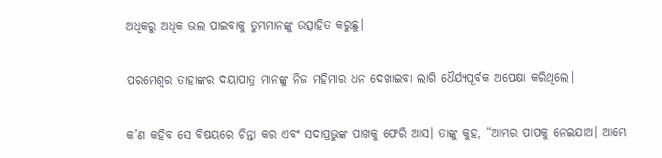ଅଧିକରୁ ଅଧିକ ଭଲ ପାଇବାକୁ ତୁମ୍ଭମାନଙ୍କୁ ଉତ୍ସାହିତ କରୁଛୁ।


ପରମେଶ୍ୱର ତାହାଙ୍କର ଦୟାପାତ୍ର ମାନଙ୍କୁ ନିଜ ମହିମାର ଧନ ଦେଖାଇବା ଲାଗି ଧୈର୍ଯ୍ୟପୂର୍ବକ ଅପେକ୍ଷା କରିଥିଲେ।


କ’ଣ କହିବ ସେ ବିଷୟରେ ଚିନ୍ତା କର ଏବଂ ସଦାପ୍ରଭୁଙ୍କ ପାଖକୁ ଫେରି ଆସ। ତାଙ୍କୁ କୁହ, “ଆମ୍ଭର ପାପକୁ ନେଇଯାଅ। ଆମ୍ଭେ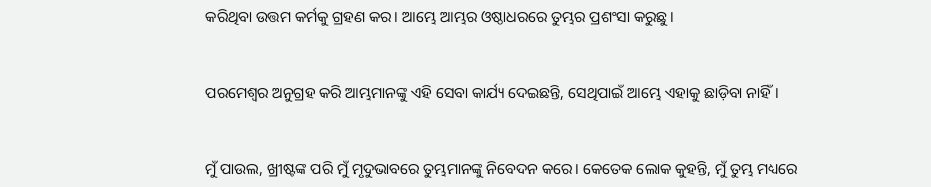କରିଥିବା ଉତ୍ତମ କର୍ମକୁ ଗ୍ରହଣ କର। ଆମ୍ଭେ ଆମ୍ଭର ଓଷ୍ଠାଧରରେ ତୁମ୍ଭର ପ୍ରଶଂସା କରୁଛୁ।


ପରମେଶ୍ୱର ଅନୁଗ୍ରହ କରି ଆମ୍ଭମାନଙ୍କୁ ଏହି ସେବା କାର୍ଯ୍ୟ ଦେଇଛନ୍ତି, ସେଥିପାଇଁ ଆମ୍ଭେ ଏହାକୁ ଛାଡ଼ିବା ନାହିଁ।


ମୁଁ ପାଉଲ, ଖ୍ରୀଷ୍ଟଙ୍କ ପରି ମୁଁ ମୃଦୁଭାବରେ ତୁମ୍ଭମାନଙ୍କୁ ନିବେଦନ କରେ। କେତେକ ଲୋକ କୁହନ୍ତି, ମୁଁ ତୁମ୍ଭ ମଧ୍ୟରେ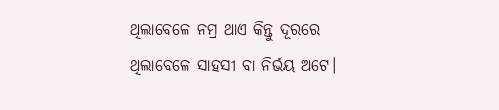ଥିଲାବେଳେ ନମ୍ର ଥାଏ କିନ୍ତୁ ଦୂରରେ ଥିଲାବେଳେ ସାହସୀ ବା ନିର୍ଭୟ ଅଟେ।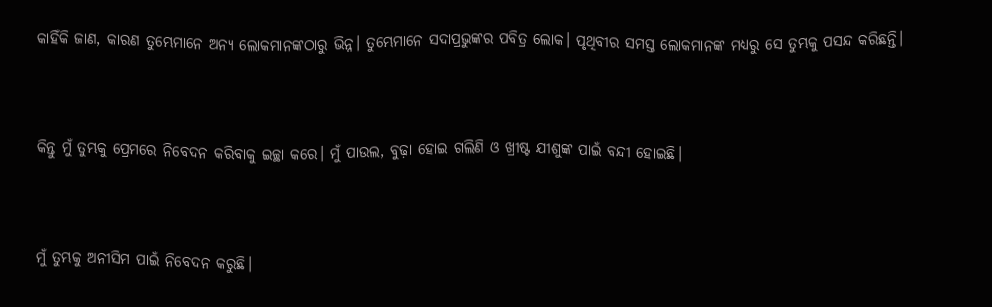କାହିଁକି ଜାଣ, କାରଣ ତୁମ୍ଭେମାନେ ଅନ୍ୟ ଲୋକମାନଙ୍କଠାରୁ ଭିନ୍ନ। ତୁମ୍ଭେମାନେ ସଦାପ୍ରଭୁଙ୍କର ପବିତ୍ର ଲୋକ। ପୃଥିବୀର ସମସ୍ତ ଲୋକମାନଙ୍କ ମଧ୍ୟରୁ ସେ ତୁମ୍ଭକୁ ପସନ୍ଦ କରିଛନ୍ତି।


କିନ୍ତୁ ମୁଁ ତୁମ୍ଭକୁ ପ୍ରେମରେ ନିବେଦନ କରିବାକୁ ଇଚ୍ଛା କରେ। ମୁଁ ପାଉଲ, ବୁଢ଼ା ହୋଇ ଗଲିଣି ଓ ଖ୍ରୀଷ୍ଟ ଯୀଶୁଙ୍କ ପାଇଁ ବନ୍ଦୀ ହୋଇଛି।


ମୁଁ ତୁମ୍ଭକୁ ଅନୀସିମ ପାଇଁ ନିବେଦନ କରୁଛି।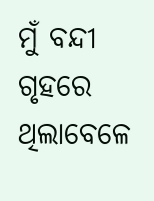ମୁଁ ବନ୍ଦୀ ଗୃହରେ ଥିଲାବେଳେ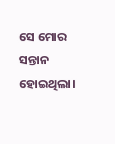ସେ ମୋର ସନ୍ତାନ ହୋଇଥିଲା।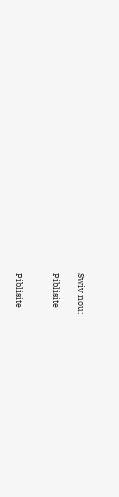Swiv nou:

Piblisite


Piblisite